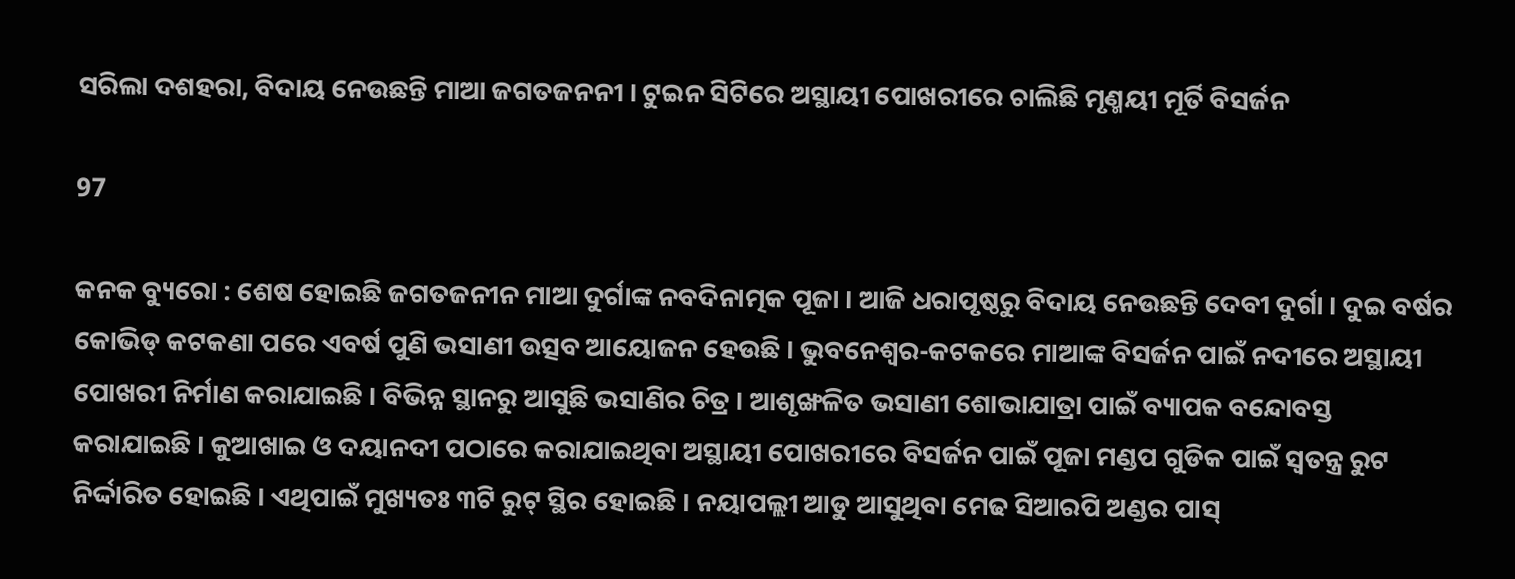ସରିଲା ଦଶହରା, ବିଦାୟ ନେଉଛନ୍ତି ମାଆ ଜଗତଜନନୀ । ଟୁଇନ ସିଟିରେ ଅସ୍ଥାୟୀ ପୋଖରୀରେ ଚାଲିଛି ମୃଣ୍ମୟୀ ମୂର୍ତି ବିସର୍ଜନ

97

କନକ ବ୍ୟୁରୋ : ଶେଷ ହୋଇଛି ଜଗତଜନୀନ ମାଆ ଦୁର୍ଗାଙ୍କ ନବଦିନାତ୍ମକ ପୂଜା । ଆଜି ଧରାପୃଷ୍ଠରୁ ବିଦାୟ ନେଉଛନ୍ତି ଦେବୀ ଦୁର୍ଗା । ଦୁଇ ବର୍ଷର କୋଭିଡ୍ କଟକଣା ପରେ ଏବର୍ଷ ପୁଣି ଭସାଣୀ ଉତ୍ସବ ଆୟୋଜନ ହେଉଛି । ଭୁବନେଶ୍ୱର-କଟକରେ ମାଆଙ୍କ ବିସର୍ଜନ ପାଇଁ ନଦୀରେ ଅସ୍ଥାୟୀ ପୋଖରୀ ନିର୍ମାଣ କରାଯାଇଛି । ବିଭିନ୍ନ ସ୍ଥାନରୁ ଆସୁଛି ଭସାଣିର ଚିତ୍ର । ଆଶୃଙ୍ଖଳିତ ଭସାଣୀ ଶୋଭାଯାତ୍ରା ପାଇଁ ବ୍ୟାପକ ବନ୍ଦୋବସ୍ତ କରାଯାଇଛି । କୁଆଖାଇ ଓ ଦୟାନଦୀ ପଠାରେ କରାଯାଇଥିବା ଅସ୍ଥାୟୀ ପୋଖରୀରେ ବିସର୍ଜନ ପାଇଁ ପୂଜା ମଣ୍ଡପ ଗୁଡିକ ପାଇଁ ସ୍ୱତନ୍ତ୍ର ରୁଟ ନିର୍ଦ୍ଦାରିତ ହୋଇଛି । ଏଥିପାଇଁ ମୁଖ୍ୟତଃ ୩ଟି ରୁଟ୍ ସ୍ଥିର ହୋଇଛି । ନୟାପଲ୍ଲୀ ଆଡୁ ଆସୁଥିବା ମେଢ ସିଆରପି ଅଣ୍ଡର ପାସ୍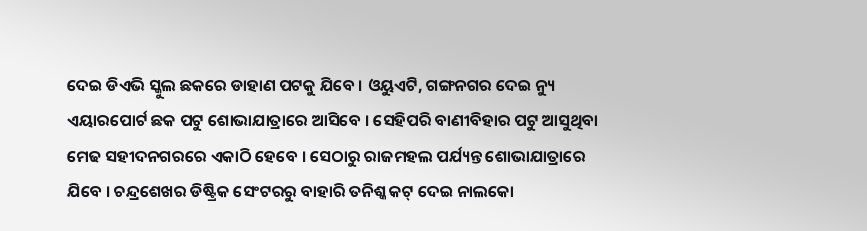ଦେଇ ଡିଏଭି ସ୍କୁଲ ଛକରେ ଡାହାଣ ପଟକୁ ଯିବେ । ଓୟୁଏଟି, ଗଙ୍ଗନଗର ଦେଇ ନ୍ୟୁ ଏୟାରପୋର୍ଟ ଛକ ପଟୁ ଶୋଭାଯାତ୍ରାରେ ଆସିବେ । ସେହିପରି ବାଣୀବିହାର ପଟୁ ଆସୁଥିବା ମେଢ ସହୀଦନଗରରେ ଏକାଠି ହେବେ । ସେଠାରୁ ରାଜମହଲ ପର୍ଯ୍ୟନ୍ତ ଶୋଭାଯାତ୍ରାରେ ଯିବେ । ଚନ୍ଦ୍ରଶେଖର ଡିଷ୍ଟ୍ରିକ ସେଂଟରରୁ ବାହାରି ତନିଶ୍କ କଟ୍ ଦେଇ ନାଲକୋ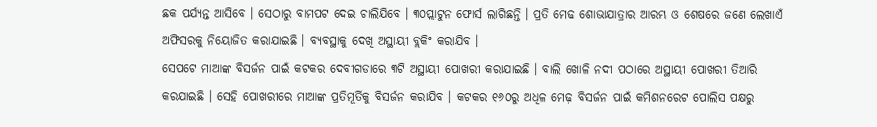ଛକ ପର୍ଯ୍ୟନ୍ତ ଆସିବେ । ସେଠାରୁ ବାମପଟ ଦେଇ ଚାଲିଯିବେ । ୩୦ପ୍ଲାଟୁନ ଫୋର୍ସ ଲାଗିଛନ୍ତି । ପ୍ରତି ମେଢ ଶୋଭାଯାତ୍ରାର ଆରମ୍ଭ ଓ ଶେଷରେ ଜଣେ ଲେଖାଏଁ ଅଫିସରକୁ ନିୟୋଜିତ କରାଯାଇଛି । ବ୍ୟବସ୍ଥାକୁ ଦେଖି ଅସ୍ଥାୟୀ ବ୍ଲକିଂ କରାଯିବ ।
ସେପଟେ ମାଆଙ୍କ ବିସର୍ଜନ ପାଇଁ କଟକର ଦେବୀଗଡାରେ ୩ଟି ଅସ୍ଥାୟୀ ପୋଖରୀ କରାଯାଇଛି । ବାଲି ଖୋଳି ନଦୀ ପଠାରେ ଅସ୍ଥାୟୀ ପୋଖରୀ ତିଆରି କରଯାଇଛି । ସେହି ପୋଖରୀରେ ମାଆଙ୍କ ପ୍ରତିମୂର୍ତିକୁ ବିସର୍ଜନ କରାଯିବ । କଟକର ୧୬୦ରୁ ଅଧିଳ ମେଢ଼ ବିସର୍ଜନ ପାଇଁ କମିଶନରେଟ ପୋଲିସ ପକ୍ଷରୁ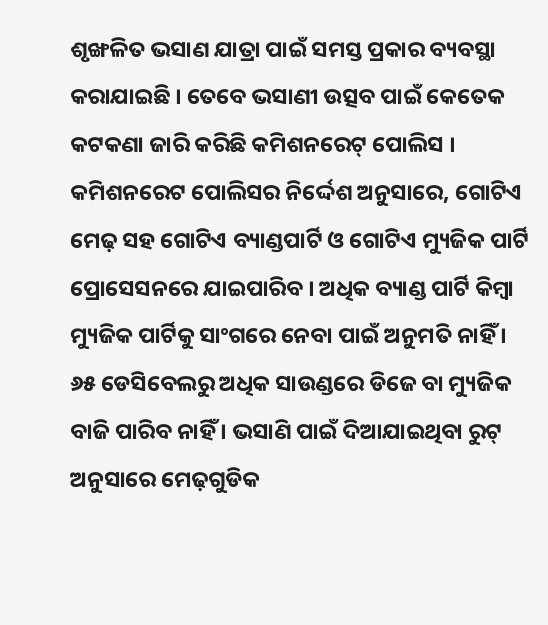ଶୃଙ୍ଖଳିତ ଭସାଣ ଯାତ୍ରା ପାଇଁ ସମସ୍ତ ପ୍ରକାର ବ୍ୟବସ୍ଥା କରାଯାଇଛି । ତେବେ ଭସାଣୀ ଉତ୍ସବ ପାଇଁ କେତେକ କଟକଣା ଜାରି କରିଛି କମିଶନରେଟ୍ ପୋଲିସ । କମିଶନରେଟ ପୋଲିସର ନିର୍ଦ୍ଦେଶ ଅନୁସାରେ, ଗୋଟିଏ ମେଢ଼ ସହ ଗୋଟିଏ ବ୍ୟାଣ୍ଡପାର୍ଟି ଓ ଗୋଟିଏ ମ୍ୟୁଜିକ ପାର୍ଟି ପ୍ରୋସେସନରେ ଯାଇପାରିବ । ଅଧିକ ବ୍ୟାଣ୍ଡ ପାର୍ଟି କିମ୍ବା ମ୍ୟୁଜିକ ପାର୍ଟିକୁ ସାଂଗରେ ନେବା ପାଇଁ ଅନୁମତି ନାହିଁ । ୬୫ ଡେସିବେଲରୁ ଅଧିକ ସାଉଣ୍ଡରେ ଡିଜେ ବା ମ୍ୟୁଜିକ ବାଜି ପାରିବ ନାହିଁ । ଭସାଣି ପାଇଁ ଦିଆଯାଇଥିବା ରୁଟ୍ ଅନୁସାରେ ମେଢ଼ଗୁଡିକ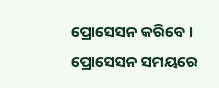ପ୍ରୋସେସନ କରିବେ । ପ୍ରୋସେସନ ସମୟରେ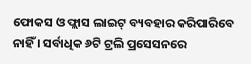ଫୋକସ ଓ ଫ୍ଲାସ ଲାଇଟ୍ ବ୍ୟବହାର କରିପାରିବେ ନାହିଁ । ସର୍ବାଧିକ ୬ଟି ଟ୍ରଲି ପ୍ରସେସନରେ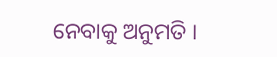ନେବାକୁ ଅନୁମତି ।